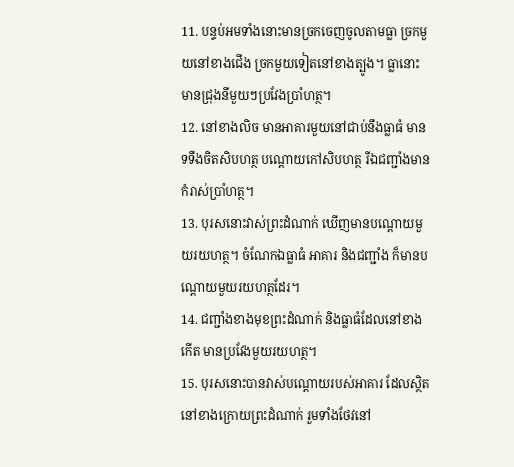11. បន្ទប់អមទាំងនោះមានច្រកចេញចូលតាមធ្លា ច្រកមួយនៅខាងជើង ច្រកមួយទៀតនៅខាងត្បូង។ ធ្លានោះមានជ្រុងនីមួយៗប្រវែងប្រាំហត្ថ។
12. នៅខាងលិច មានអាគារមួយនៅជាប់នឹងធ្លាធំ មានទទឹងចិតសិបហត្ថ បណ្ដោយកៅសិបហត្ថ រីឯជញ្ជាំងមានកំរាស់ប្រាំហត្ថ។
13. បុរសនោះវាស់ព្រះដំណាក់ ឃើញមានបណ្ដោយមួយរយហត្ថ។ ចំណែកឯធ្លាធំ អាគារ និងជញ្ជាំង ក៏មានបណ្ដោយមួយរយហត្ថដែរ។
14. ជញ្ជាំងខាងមុខព្រះដំណាក់ និងធ្លាធំដែលនៅខាងកើត មានប្រវែងមួយរយហត្ថ។
15. បុរសនោះបានវាស់បណ្ដោយរបស់អាគារ ដែលស្ថិតនៅខាងក្រោយព្រះដំណាក់ រួមទាំងថែវនៅ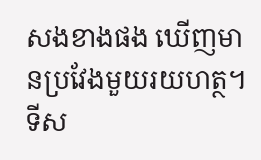សងខាងផង ឃើញមានប្រវែងមួយរយហត្ថ។ ទីស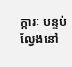ក្ការៈ បន្ទប់ល្វែងនៅ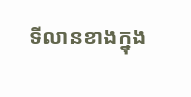ទីលានខាងក្នុង